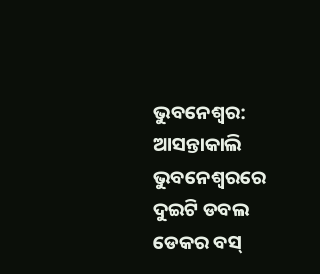ଭୁବନେଶ୍ୱର: ଆସନ୍ତାକାଲି ଭୁବନେଶ୍ୱରରେ ଦୁଇଟି ଡବଲ ଡେକର ବସ୍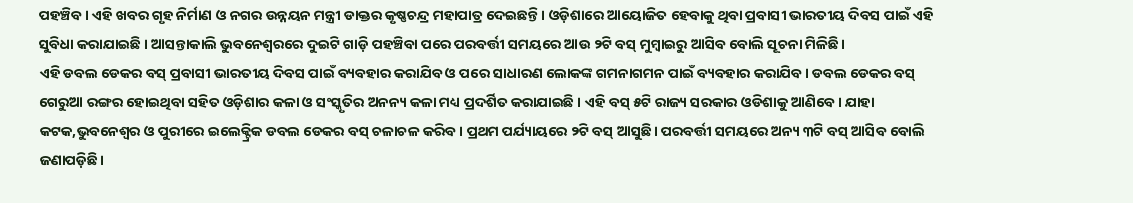ପହଞ୍ଚିବ। ଏହି ଖବର ଗୃହ ନିର୍ମାଣ ଓ ନଗର ଉନ୍ନୟନ ମନ୍ତ୍ରୀ ଡାକ୍ତର କୃଷ୍ଣଚନ୍ଦ୍ର ମହାପାତ୍ର ଦେଇଛନ୍ତି । ଓଡ଼ିଶାରେ ଆୟୋଜିତ ହେବାକୁ ଥିବା ପ୍ରବାସୀ ଭାରତୀୟ ଦିବସ ପାଇଁ ଏହି ସୁବିଧା କରାଯାଇଛି । ଆସନ୍ତାକାଲି ଭୁବନେଶ୍ୱରରେ ଦୁଇଟି ଗାଡ଼ି ପହଞ୍ଚିବା ପରେ ପରବର୍ତ୍ତୀ ସମୟରେ ଆଉ ୨ଟି ବସ୍ ମୁମ୍ବାଇରୁ ଆସିବ ବୋଲି ସୂଚନା ମିଳିଛି।
ଏହି ଡବଲ ଡେକର ବସ୍ ପ୍ରବାସୀ ଭାରତୀୟ ଦିବସ ପାଇଁ ବ୍ୟବହାର କରାଯିବ ଓ ପରେ ସାଧାରଣ ଲୋକଙ୍କ ଗମନାଗମନ ପାଇଁ ବ୍ୟବହାର କରାଯିବ। ଡବଲ ଡେକର ବସ୍ ଗେରୁଆ ରଙ୍ଗର ହୋଇଥିବା ସହିତ ଓଡ଼ିଶାର କଳା ଓ ସଂସ୍କୃତିର ଅନନ୍ୟ କଳା ମଧ୍ୟ ପ୍ରଦର୍ଶିତ କରାଯାଇଛି । ଏହି ବସ୍ ୫ଟି ରାଜ୍ୟ ସରକାର ଓଡିଶାକୁ ଆଣିବେ। ଯାହା କଟକ,ଭୁବନେଶ୍ୱର ଓ ପୁରୀରେ ଇଲେକ୍ଟ୍ରିକ ଡବଲ ଡେକର ବସ୍ ଚଳାଚଳ କରିବ। ପ୍ରଥମ ପର୍ଯ୍ୟାୟରେ ୨ଟି ବସ୍ ଆସୁଛି। ପରବର୍ତ୍ତୀ ସମୟରେ ଅନ୍ୟ ୩ଟି ବସ୍ ଆସିବ ବୋଲି ଜଣାପଡ଼ିଛି।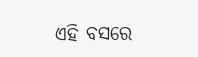ଏହି ବସରେ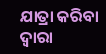ଯାତ୍ରା କରିବା ଦ୍ୱାରା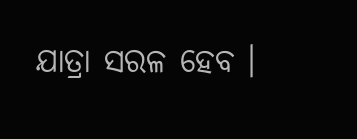ଯାତ୍ରା ସରଳ ହେବ ।